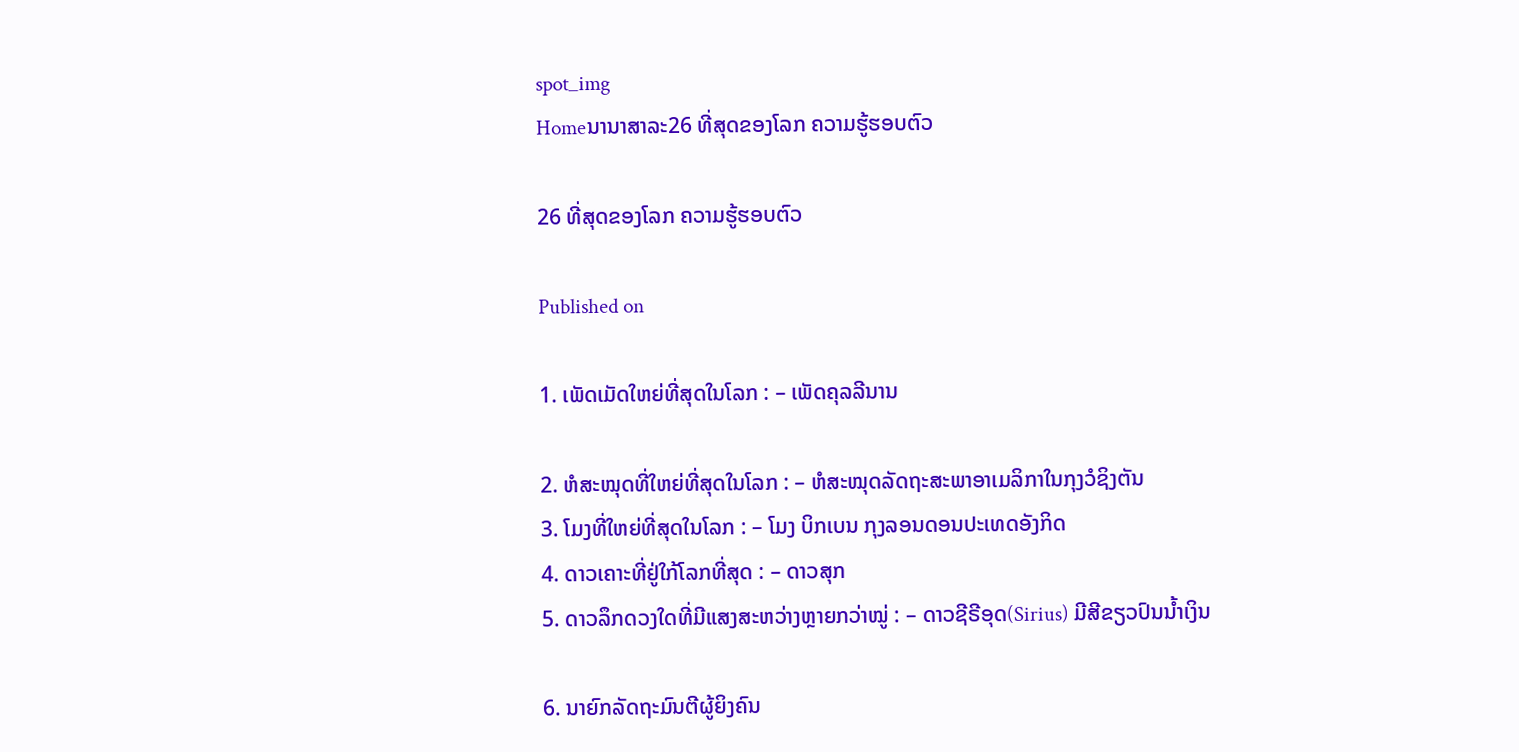spot_img
Homeນານາສາລະ26 ທີ່ສຸດຂອງໂລກ ຄວາມຮູ້ຮອບຕົວ

26 ທີ່ສຸດຂອງໂລກ ຄວາມຮູ້ຮອບຕົວ

Published on

1. ເພັດເມັດໃຫຍ່ທີ່ສຸດໃນໂລກ : – ເພັດຄຸລລີນານ

2. ຫໍສະໝຸດທີ່ໃຫຍ່ທີ່ສຸດໃນໂລກ : – ຫໍສະໝຸດລັດຖະສະພາອາເມລິກາໃນກຸງວໍຊິງຕັນ
3. ໂມງທີ່ໃຫຍ່ທີ່ສຸດໃນໂລກ : – ໂມງ ບິກເບນ ກຸງລອນດອນປະເທດອັງກິດ
4. ດາວເຄາະທີ່ຢູ່ໃກ້ໂລກທີ່ສຸດ : – ດາວສຸກ
5. ດາວລຶກດວງໃດທີ່ມີແສງສະຫວ່າງຫຼາຍກວ່າໝູ່ : – ດາວຊີຣີອຸດ(Sirius) ມີສີຂຽວປົນນໍ້າເງິນ

6. ນາຍົກລັດຖະມົນຕີຜູ້ຍິງຄົນ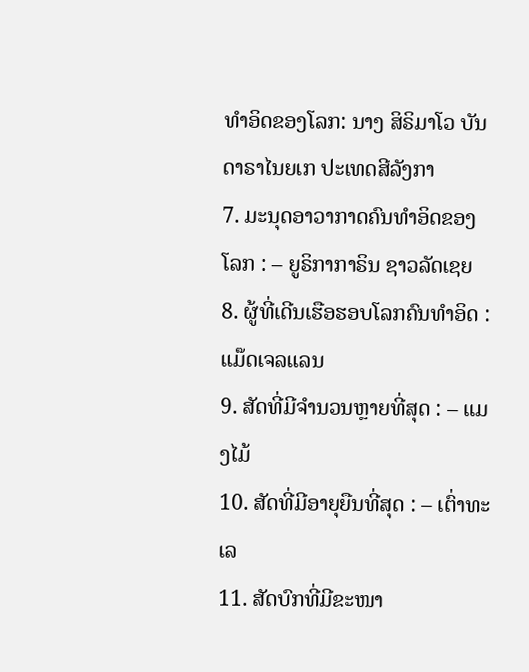ທໍາອິດຂອງໂລກ: ນາງ ສິຣິມາໂວ ບັນດາຣາໄນຍເກ ປະເທດສີລັງກາ
7. ມະນຸດອາວາກາດຄົນທໍາອິດຂອງໂລກ : – ຍູຣິກາກາຣິນ ຊາວລັດເຊຍ
8. ຜູ້ທີ່ເດີນເຮືອຮອບໂລກຄົນທໍາອິດ : ແມ໊ດເຈລແລນ
9. ສັດທີ່ມີຈໍານວນຫຼາຍທີ່ສຸດ : – ແມງໄມ້
10. ສັດທີ່ມີອາຍຸຍືນທີ່ສຸດ : – ເຕົ່າທະເລ
11. ສັດບົກທີ່ມີຂະໜາ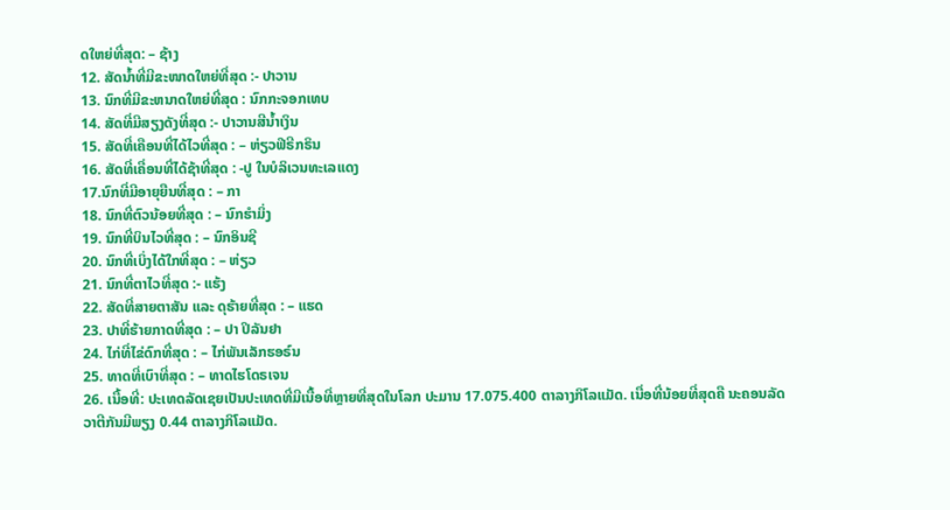ດໃຫຍ່ທີ່ສຸດ: – ຊ້າງ
12. ສັດນໍ້າທີ່ມີຂະໜາດໃຫຍ່ທີ່ສຸດ :- ປາວານ
13. ນົກທີ່ມີຂະຫນາດໃຫຍ່ທີ່ສຸດ : ນົກກະຈອກເທບ
14. ສັດທີ່ມີສຽງດັງທີ່ສຸດ :- ປາວານສີນໍ້າເງິນ
15. ສັດທີ່ເຄືອນທີ່ໄດ້ໄວທີ່ສຸດ : – ຫ່ຽວຟີຣີກຣິນ
16. ສັດທີ່ເຄື່ອນທີ່ໄດ້ຊ້າທີ່ສຸດ : -ປູ ໃນບໍລິເວນທະເລແດງ
17.ນົກທີ່ມີອາຍຸຍືນທີ່ສຸດ : – ກາ
18. ນົກທີ່ຕົວນ້ອຍທີ່ສຸດ : – ນົກຮໍາມິ່ງ
19. ນົກທີ່ບິນໄວທີ່ສຸດ : – ນົກອິນຊີ
20. ນົກທີ່ເບິ່ງໄດ້ໃກທີ່ສຸດ : – ຫ່ຽວ
21. ນົກທີ່ຕາໄວທີ່ສຸດ :- ແຮ້ງ
22. ສັດທີ່ສາຍຕາສັນ ແລະ ດຸຮ້າຍທີ່ສຸດ : – ແຮດ
23. ປາທີ່ຮ້າຍກາດທີ່ສຸດ : – ປາ ປິລັນຢາ
24. ໄກ່ທີ່ໄຂ່ດົກທີ່ສຸດ : – ໄກ່ພັນເລັກຮອຣ໌ນ
25. ທາດທີ່ເບົາທີ່ສຸດ : – ທາດໄຮໂດຣເຈນ
26. ເນື້ອທີ່: ປະເທດລັດເຊຍເປັນປະເທດທີ່ມີເນື້ອທີ່ຫຼາຍທີ່ສຸດໃນໂລກ ປະມານ 17.075.400 ຕາລາງກິໂລແມັດ. ເນື່ອທີ່ນ້ອຍທີ່ສຸດຄື ນະຄອນລັດ ວາຕີກັນມີພຽງ 0.44 ຕາລາງກິໂລແມັດ.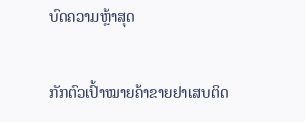ບົດຄວາມຫຼ້າສຸດ

ກັກຕົວເປົ້າໝາຍຄ້າຂາຍຢາເສບຕິດ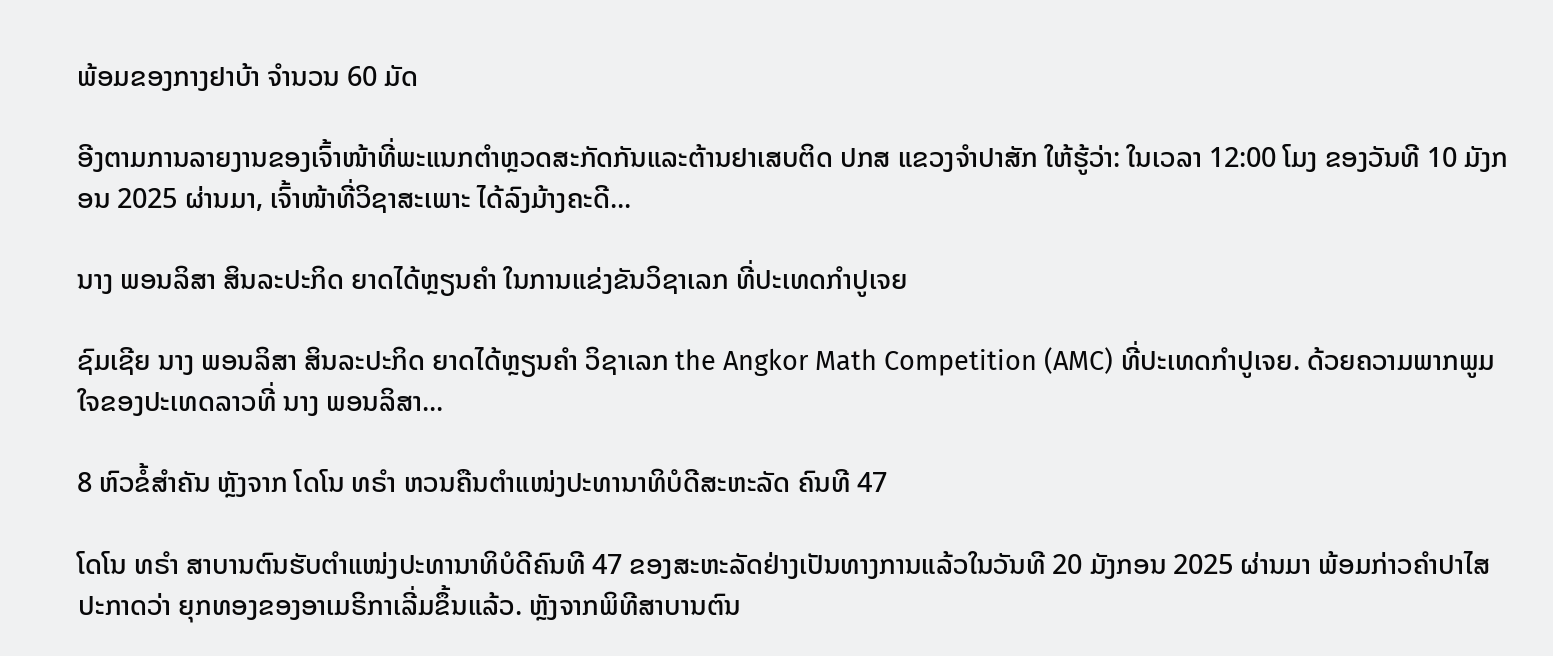ພ້ອມຂອງກາງຢາບ້າ ຈຳນວນ 60 ມັດ

ອີງຕາມການລາຍງານຂອງເຈົ້າໜ້າທີ່ພະແນກຕຳຫຼວດສະກັດກັນແລະຕ້ານຢາເສບຕິດ ປກສ ແຂວງຈຳປາສັກ ໃຫ້ຮູ້ວ່າ: ໃນເວລາ 12:00 ໂມງ ຂອງວັນທີ 10 ມັງກອນ 2025 ຜ່ານມາ, ເຈົ້າໜ້າທີ່ວິຊາສະເພາະ ໄດ້ລົງມ້າງຄະດີ...

ນາງ ພອນລິສາ ສິນລະປະກິດ ຍາດໄດ້ຫຼຽນຄໍາ ໃນການແຂ່ງຂັນວິຊາເລກ ທີ່ປະເທດກໍາປູເຈຍ

ຊົມເຊີຍ ນາງ ພອນລິສາ ສິນລະປະກິດ ຍາດໄດ້ຫຼຽນຄໍາ ວິຊາເລກ the Angkor Math Competition (AMC) ທີ່ປະເທດກໍາປູເຈຍ. ດ້ວຍຄວາມພາກພູມໃຈຂອງປະເທດລາວທີ່ ນາງ ພອນລິສາ...

8 ຫົວຂໍ້ສຳຄັນ ຫຼັງຈາກ ໂດໂນ ທຣຳ ຫວນຄືນຕຳແໜ່ງປະທານາທິບໍດີສະຫະລັດ ຄົນທີ 47

ໂດໂນ ທຣຳ ສາບານຕົນຮັບຕຳແໜ່ງປະທານາທິບໍດີຄົນທີ 47 ຂອງສະຫະລັດຢ່າງເປັນທາງການແລ້ວໃນວັນທີ 20 ມັງກອນ 2025 ຜ່ານມາ ພ້ອມກ່າວຄຳປາໄສປະກາດວ່າ ຍຸກທອງຂອງອາເມຣິກາເລີ່ມຂຶ້ນແລ້ວ. ຫຼັງຈາກພິທີສາບານຕົນ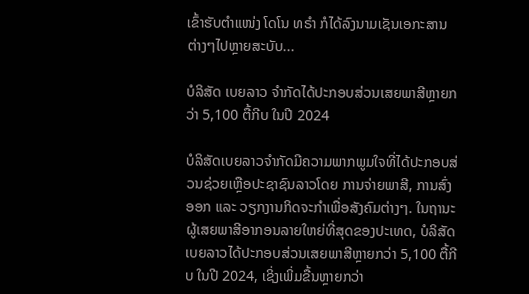ເຂົ້າຮັບຕຳແໜ່ງ ໂດໂນ ທຣຳ ກໍໄດ້ລົງນາມເຊັນເອກະສານຕ່າງໆໄປຫຼາຍສະບັບ...

ບໍລິສັດ ເບຍລາວ ຈຳກັດໄດ້ປະກອບສ່ວນເສຍພາສີຫຼາຍກວ່າ 5,100 ຕື້ກີບ ໃນປີ 2024

ບໍລິສັດເບຍລາວຈຳກັດມີຄວາມພາກພູມໃຈທີ່ໄດ້ປະກອບສ່ວນຊ່ວຍເຫຼືອປະຊາຊົນລາວໂດຍ ການຈ່າຍພາສີ, ການສົ່ງອອກ ແລະ ວຽກງານກິດຈະກຳເພື່ອສັງຄົມຕ່າງໆ. ໃນຖານະຜູ້ເສຍພາສີອາກອນລາຍໃຫຍ່ທີ່ສຸດຂອງປະເທດ, ບໍລິສັດເບຍລາວໄດ້ປະກອບສ່ວນເສຍພາສີຫຼາຍກວ່າ 5,100 ຕື້ກີບ ໃນປີ 2024, ເຊິ່ງເພິ່ມຂື້ນຫຼາຍກວ່າ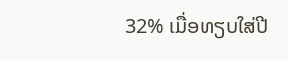32% ເມື່ອທຽບໃສ່ປີ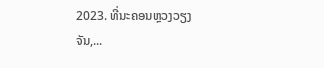2023. ທີ່ນະຄອນຫຼວງວຽງຈັນ,...